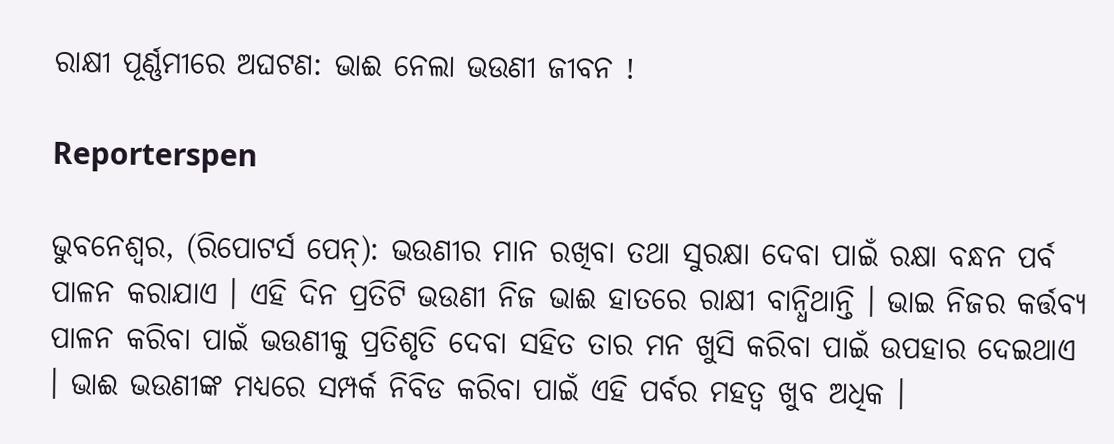ରାକ୍ଷୀ ପୂର୍ଣ୍ଣମୀରେ ଅଘଟଣ: ଭାଈ ନେଲା ଭଉଣୀ ଜୀବନ !

Reporterspen

ଭୁବନେଶ୍ୱର, (ରିପୋଟର୍ସ ପେନ୍‌): ଭଉଣୀର ମାନ ରଖିବା ତଥା ସୁରକ୍ଷା ଦେବା ପାଇଁ ରକ୍ଷା ବନ୍ଧନ ପର୍ବ ପାଳନ କରାଯାଏ । ଏହି ଦିନ ପ୍ରତିଟି ଭଉଣୀ ନିଜ ଭାଈ ହାତରେ ରାକ୍ଷୀ ବାନ୍ଧିଥାନ୍ତି । ଭାଇ ନିଜର କର୍ତ୍ତବ୍ୟ ପାଳନ କରିବା ପାଇଁ ଭଉଣୀକୁ ପ୍ରତିଶୃତି ଦେବା ସହିତ ତାର ମନ ଖୁସି କରିବା ପାଇଁ ଉପହାର ଦେଇଥାଏ । ଭାଈ ଭଉଣୀଙ୍କ ମଧ୍ୟରେ ସମ୍ପର୍କ ନିବିଡ କରିବା ପାଇଁ ଏହି ପର୍ବର ମହତ୍ୱ ଖୁବ ଅଧିକ ।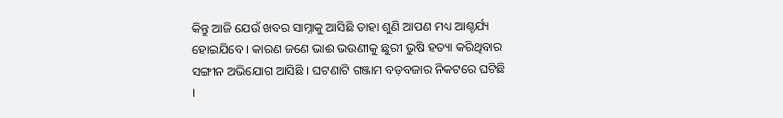କିନ୍ତୁ ଆଜି ଯେଉଁ ଖବର ସାମ୍ନାକୁ ଆସିଛି ତାହା ଶୁଣି ଆପଣ ମଧ୍ୟ ଆଶ୍ଚର୍ଯ୍ୟ ହୋଇଯିବେ । କାରଣ ଜଣେ ଭାଈ ଭଉଣୀକୁ ଛୁରୀ ଭୁଷି ହତ୍ୟା କରିଥିବାର ସଙ୍ଗୀନ ଅଭିଯୋଗ ଆସିଛି । ଘଟଣାଟି ଗଞ୍ଜାମ ବଡ଼ବଜାର ନିକଟରେ ଘଟିଛି ।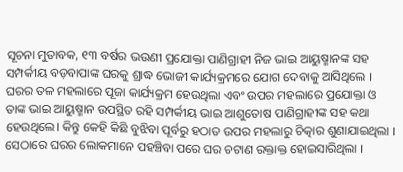ସୂଚନା ମୁତାବକ, ୧୩ ବର୍ଷର ଭଉଣୀ ପ୍ରଯୋକ୍ତା ପାଣିଗ୍ରାହୀ ନିଜ ଭାଇ ଆୟୁଷ୍ମାନଙ୍କ ସହ ସମ୍ପର୍କୀୟ ବଡ଼ବାପାଙ୍କ ଘରକୁ ଶ୍ରାଦ୍ଧ ଭୋଜୀ କାର୍ଯ୍ୟକ୍ରମରେ ଯୋଗ ଦେବାକୁ ଆସିଥିଲେ । ଘରର ତଳ ମହଲାରେ ପୂଜା କାର୍ଯ୍ୟକ୍ରମ ହେଉଥିଲା ଏବଂ ଉପର ମହଲାରେ ପ୍ରଯୋକ୍ତା ଓ ତାଙ୍କ ଭାଇ ଆୟୁଷ୍ମାନ ଉପସ୍ଥିତ ରହି ସମ୍ପର୍କୀୟ ଭାଇ ଆଶୁତୋଷ ପାଣିଗ୍ରାହୀଙ୍କ ସହ କଥା ହେଉଥିଲେ। କିନ୍ତୁ କେହି କିଛି ବୁଝିବା ପୂର୍ବରୁ ହଠାତ ଉପର ମହଲାରୁ ଚିତ୍କାର ଶୁଣାଯାଇଥିଲା । ସେଠାରେ ଘରର ଲୋକମାନେ ପହଞ୍ଚିବା ପରେ ଘର ଚଟାଣ ରକ୍ତାକ୍ତ ହୋଇସାରିଥିଲା ।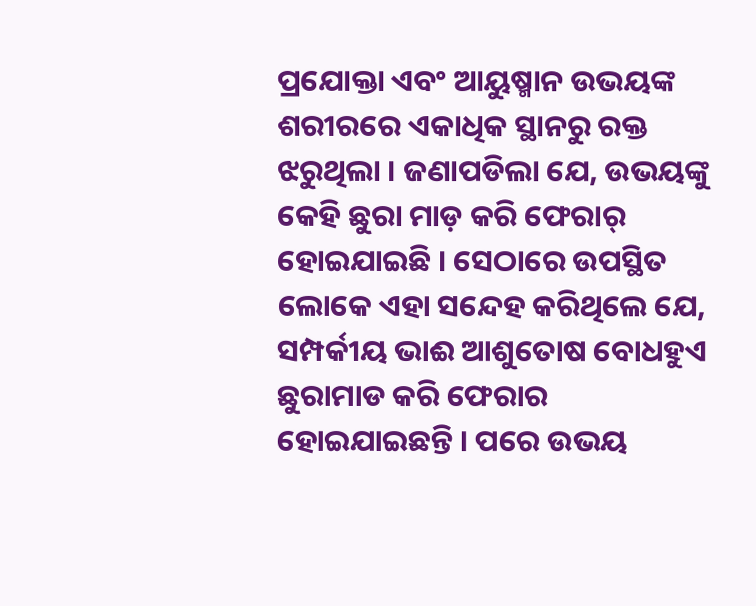ପ୍ରଯୋକ୍ତା ଏବଂ ଆୟୁଷ୍ମାନ ଉଭୟଙ୍କ ଶରୀରରେ ଏକାଧିକ ସ୍ଥାନରୁ ରକ୍ତ ଝରୁଥିଲା । ଜଣାପଡିଲା ଯେ, ଉଭୟଙ୍କୁ କେହି ଛୁରା ମାଡ଼ କରି ଫେରାର୍ ହୋଇଯାଇଛି । ସେଠାରେ ଉପସ୍ଥିତ ଲୋକେ ଏହା ସନ୍ଦେହ କରିଥିଲେ ଯେ, ସମ୍ପର୍କୀୟ ଭାଈ ଆଶୁତୋଷ ବୋଧହୁଏ ଛୁରାମାଡ କରି ଫେରାର ହୋଇଯାଇଛନ୍ତି । ପରେ ଉଭୟ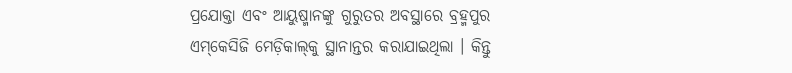ପ୍ରଯୋକ୍ତା ଏବଂ ଆୟୁଷ୍ମାନଙ୍କୁ ଗୁରୁତର ଅବସ୍ଥାରେ ବ୍ରହ୍ମପୁର ଏମ୍‌କେସିଜି ମେଡ଼ିକାଲ୍‌କୁ ସ୍ଥାନାନ୍ତର କରାଯାଇଥିଲା । କିନ୍ତୁ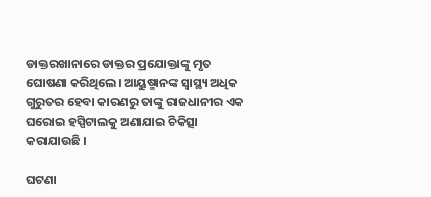ଡାକ୍ତରଖାନାରେ ଡାକ୍ତର ପ୍ରଯୋକ୍ତାଙ୍କୁ ମୃତ ଘୋଷଣା କରିଥିଲେ। ଆୟୁଷ୍ମାନଙ୍କ ସ୍ୱାସ୍ଥ୍ୟ ଅଧିକ ଗୁରୁତର ହେବା କାରଣରୁ ତାଙ୍କୁ ରାଜଧାନୀର ଏକ ଘରୋଇ ହସ୍ପିଟାଲକୁ ଅଣାଯାଇ ଚିକିତ୍ସା କରାଯାଉଛି ।

ଘଟଣା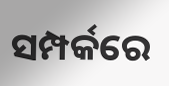ସମ୍ପର୍କରେ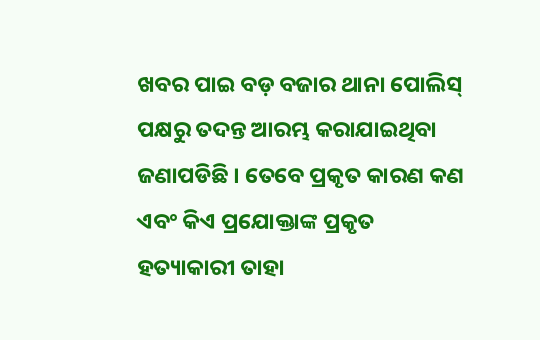ଖବର ପାଇ ବଡ଼ ବଜାର ଥାନା ପୋଲିସ୍‌ ପକ୍ଷରୁ ତଦନ୍ତ ଆରମ୍ଭ କରାଯାଇଥିବା ଜଣାପଡିଛି । ତେବେ ପ୍ରକୃତ କାରଣ କଣ ଏବଂ କିଏ ପ୍ରଯୋକ୍ତାଙ୍କ ପ୍ରକୃତ ହତ୍ୟାକାରୀ ତାହା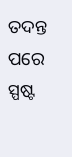ତଦନ୍ତ ପରେ ସ୍ପଷ୍ଟ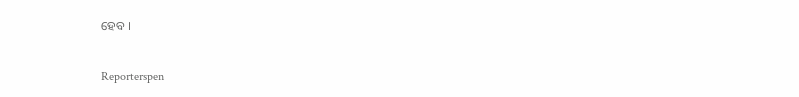ହେବ ।


Reporterspen